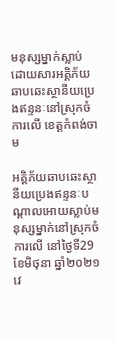មនុស្សម្នាក់ស្លាប់ ដោយសារអគ្គិភ័យឆាបឆេះស្ថានីយប្រេងឥន្ទនៈនៅស្រុកចំការលើ ខេត្តកំពង់ចាម

អគ្គិភ័យឆាបឆេះស្ថានីយប្រេងឥន្ទនៈបណ្ដាលអោយស្លាប់មនុស្សម្នាក់នៅស្រុកចំការលើ នៅថ្ងៃទី29 ខែមិថុនា ឆ្នាំ២០២១ វេ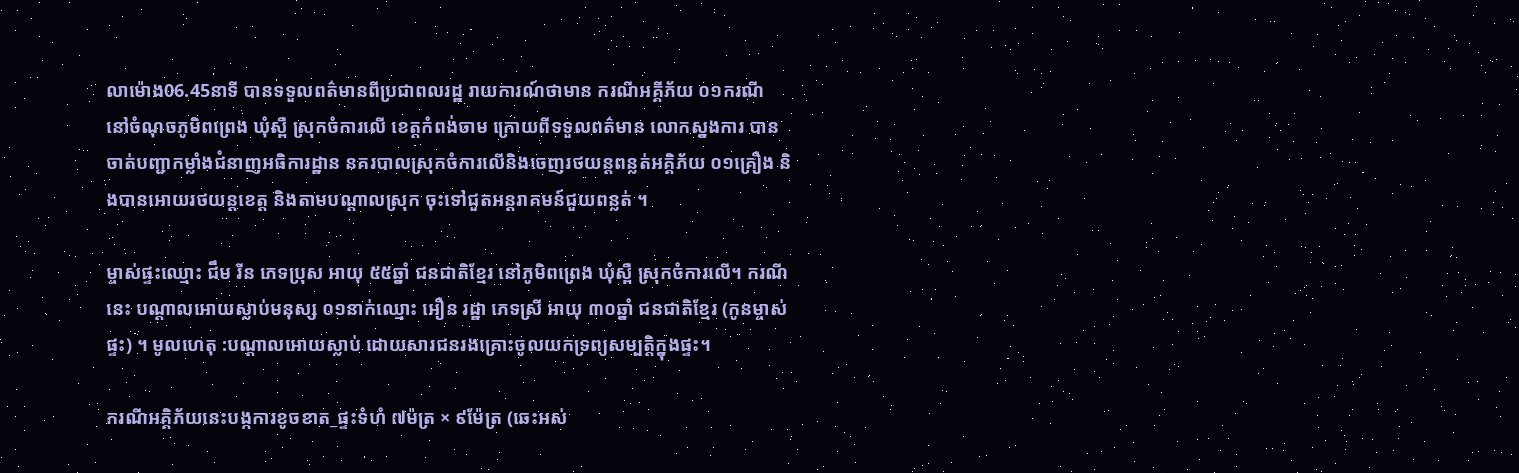លាម៉ោង06.45នាទី បានទទួលពត៌មានពីប្រជាពលរដ្ឋ រាយការណ៍ថាមាន ករណីអគ្គីភ័យ ០១ករណី នៅចំណុចភូមិពព្រេង ឃុំស្ពឺ ស្រុកចំការលើ ខេត្តកំពង់ចាម ក្រោយពីទទួលពត៌មាន លោកស្នងការ បានចាត់បញ្ជាកម្លាំងជំនាញអធិការដ្ឋាន នគរបាលស្រុកចំការលើនិងចេញរថយន្ដពន្លត់អគ្គិភ័យ ០១គ្រឿង និងបានអោយរថយន្ដខេត្ត និងតាមបណ្ដាលស្រុក ចុះទៅជួតអន្ដរាគមន៍ជួយពន្លត់ ។

ម្ចាស់ផ្ទះឈ្មោះ ជឹម រីន ភេទប្រុស អាយុ ៥៥ឆ្នាំ ជនជាតិខ្មែរ នៅភូមិពព្រេង ឃុំស្ពឺ ស្រុកចំការលើ។ ករណីនេះ បណ្តាលអោយស្លាប់មនុស្ស ០១នាក់ឈ្មោះ អឿន រដ្ឋា ភេទស្រី អាយុ ៣០ឆ្នាំ ជនជាតិខ្មែរ (កូនម្ចាស់ផ្ទះ) ។ មូលហេតុ :បណ្តាលអោយស្លាប់ ដោយសារជនរងគ្រោះចូលយកទ្រព្យសម្បត្តិក្នុងផ្ទះ។

ករណីអគ្គិភ័យនេះបង្កការខូចខាត_ផ្ទះទំហំ ៧ម៉ត្រ × ៩ម៉ែត្រ (ឆេះអស់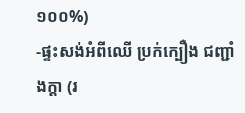១០០%)
-ផ្ទះសង់អំពីឈើ ប្រក់ក្បឿង ជញ្ជាំងក្ដា (រ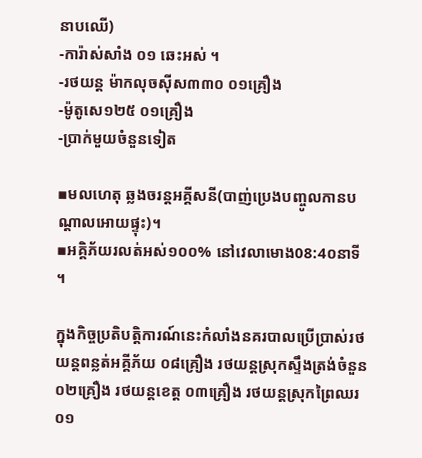នាបឈើ)
-ការ៉ាស់សាំង ០១ ឆេះអស់ ។
-រថយន្ត ម៉ាកលុចស៊ីស៣៣០ ០១គ្រឿង
-ម៉ូតូសេ១២៥ ០១គ្រឿង
-ប្រាក់មួយចំនួនទៀត

▪មលហេតុ ឆ្លងចរន្តអគ្គីសនី(បាញ់ប្រេងបញ្ចូលកានបណ្តាលអោយផ្ទុះ)។
▪អគ្គិភ័យរលត់អស់១០០% នៅវេលាមោង08:4០នាទី ។

ក្នុងកិច្ចប្រតិបត្តិការណ៍នេះកំលាំងនគរបាលប្រើប្រាស់រថយន្តពន្លត់អគ្គីភ័យ ០៨គ្រឿង រថយន្តស្រុកស្ទឹងត្រង់ចំនួន ០២គ្រឿង រថយន្តខេត្ត ០៣គ្រឿង រថយន្តស្រុកព្រៃឈរ ០១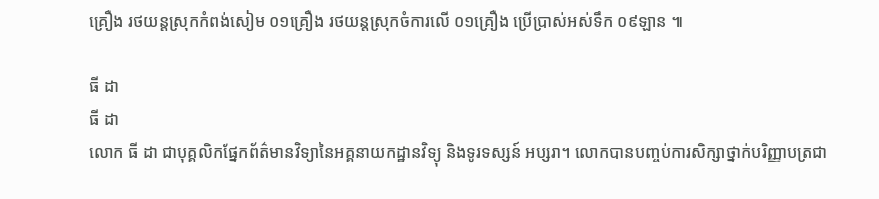គ្រឿង រថយន្តស្រុកកំពង់សៀម ០១គ្រឿង រថយន្តស្រុកចំការលើ ០១គ្រឿង ប្រើប្រាស់អស់ទឹក ០៩ឡាន ៕

ធី ដា
ធី ដា
លោក ធី ដា ជាបុគ្គលិកផ្នែកព័ត៌មានវិទ្យានៃអគ្គនាយកដ្ឋានវិទ្យុ និងទូរទស្សន៍ អប្សរា។ លោកបានបញ្ចប់ការសិក្សាថ្នាក់បរិញ្ញាបត្រជា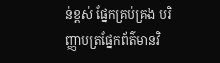ន់ខ្ពស់ ផ្នែកគ្រប់គ្រង បរិញ្ញាបត្រផ្នែកព័ត៌មានវិ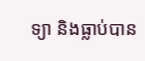ទ្យា និងធ្លាប់បាន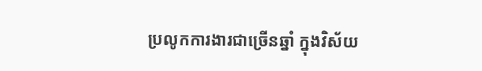ប្រលូកការងារជាច្រើនឆ្នាំ ក្នុងវិស័យ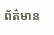ព័ត៌មាន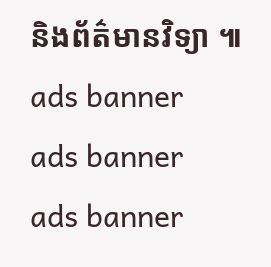និងព័ត៌មានវិទ្យា ៕
ads banner
ads banner
ads banner